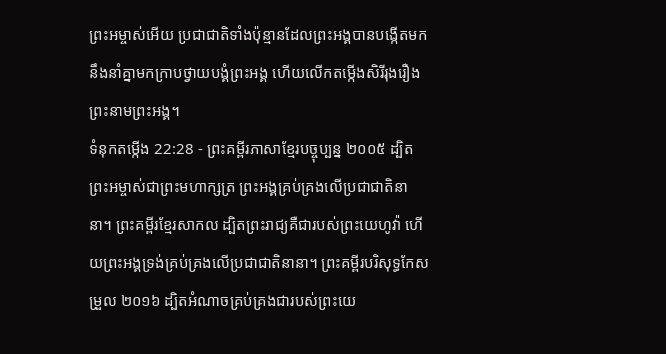ព្រះអម្ចាស់អើយ ប្រជាជាតិទាំងប៉ុន្មានដែលព្រះអង្គបានបង្កើតមក នឹងនាំគ្នាមកក្រាបថ្វាយបង្គំព្រះអង្គ ហើយលើកតម្កើងសិរីរុងរឿងព្រះនាមព្រះអង្គ។
ទំនុកតម្កើង 22:28 - ព្រះគម្ពីរភាសាខ្មែរបច្ចុប្បន្ន ២០០៥ ដ្បិតព្រះអម្ចាស់ជាព្រះមហាក្សត្រ ព្រះអង្គគ្រប់គ្រងលើប្រជាជាតិនានា។ ព្រះគម្ពីរខ្មែរសាកល ដ្បិតព្រះរាជ្យគឺជារបស់ព្រះយេហូវ៉ា ហើយព្រះអង្គទ្រង់គ្រប់គ្រងលើប្រជាជាតិនានា។ ព្រះគម្ពីរបរិសុទ្ធកែសម្រួល ២០១៦ ដ្បិតអំណាចគ្រប់គ្រងជារបស់ព្រះយេ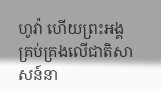ហូវ៉ា ហើយព្រះអង្គគ្រប់គ្រងលើជាតិសាសន៍នា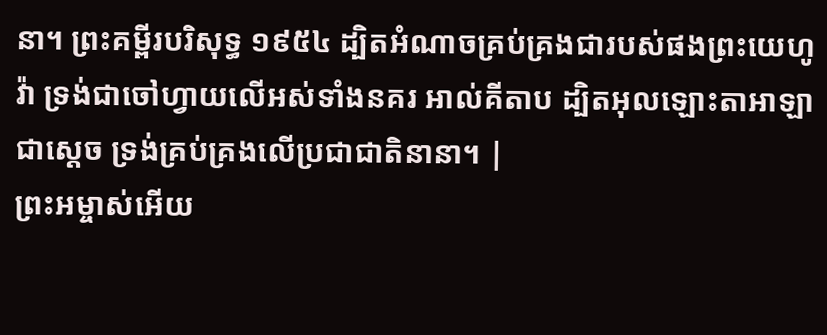នា។ ព្រះគម្ពីរបរិសុទ្ធ ១៩៥៤ ដ្បិតអំណាចគ្រប់គ្រងជារបស់ផងព្រះយេហូវ៉ា ទ្រង់ជាចៅហ្វាយលើអស់ទាំងនគរ អាល់គីតាប ដ្បិតអុលឡោះតាអាឡាជាស្តេច ទ្រង់គ្រប់គ្រងលើប្រជាជាតិនានា។ |
ព្រះអម្ចាស់អើយ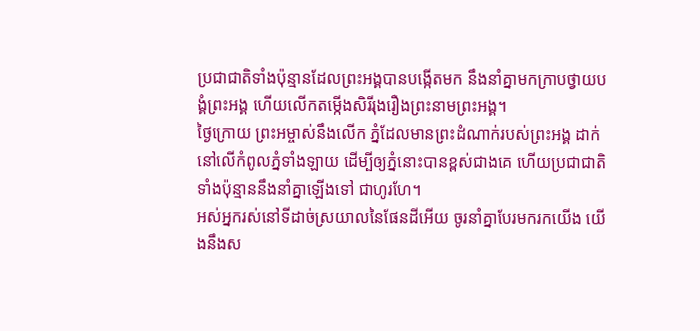ប្រជាជាតិទាំងប៉ុន្មានដែលព្រះអង្គបានបង្កើតមក នឹងនាំគ្នាមកក្រាបថ្វាយបង្គំព្រះអង្គ ហើយលើកតម្កើងសិរីរុងរឿងព្រះនាមព្រះអង្គ។
ថ្ងៃក្រោយ ព្រះអម្ចាស់នឹងលើក ភ្នំដែលមានព្រះដំណាក់របស់ព្រះអង្គ ដាក់នៅលើកំពូលភ្នំទាំងឡាយ ដើម្បីឲ្យភ្នំនោះបានខ្ពស់ជាងគេ ហើយប្រជាជាតិទាំងប៉ុន្មាននឹងនាំគ្នាឡើងទៅ ជាហូរហែ។
អស់អ្នករស់នៅទីដាច់ស្រយាលនៃផែនដីអើយ ចូរនាំគ្នាបែរមករកយើង យើងនឹងស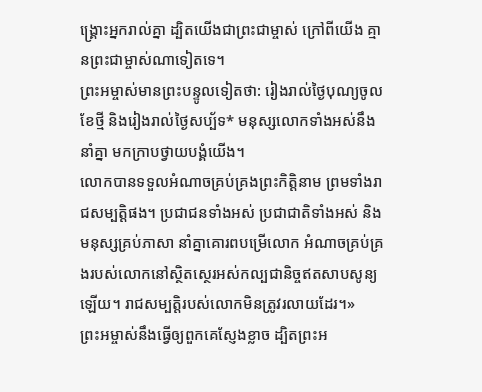ង្គ្រោះអ្នករាល់គ្នា ដ្បិតយើងជាព្រះជាម្ចាស់ ក្រៅពីយើង គ្មានព្រះជាម្ចាស់ណាទៀតទេ។
ព្រះអម្ចាស់មានព្រះបន្ទូលទៀតថា: រៀងរាល់ថ្ងៃបុណ្យចូលខែថ្មី និងរៀងរាល់ថ្ងៃសប្ប័ទ* មនុស្សលោកទាំងអស់នឹងនាំគ្នា មកក្រាបថ្វាយបង្គំយើង។
លោកបានទទួលអំណាចគ្រប់គ្រងព្រះកិត្តិនាម ព្រមទាំងរាជសម្បត្តិផង។ ប្រជាជនទាំងអស់ ប្រជាជាតិទាំងអស់ និងមនុស្សគ្រប់ភាសា នាំគ្នាគោរពបម្រើលោក អំណាចគ្រប់គ្រងរបស់លោកនៅស្ថិតស្ថេរអស់កល្បជានិច្ចឥតសាបសូន្យឡើយ។ រាជសម្បត្តិរបស់លោកមិនត្រូវរលាយដែរ។»
ព្រះអម្ចាស់នឹងធ្វើឲ្យពួកគេស្ញែងខ្លាច ដ្បិតព្រះអ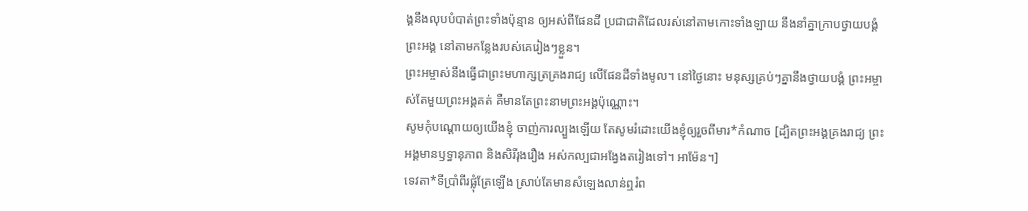ង្គនឹងលុបបំបាត់ព្រះទាំងប៉ុន្មាន ឲ្យអស់ពីផែនដី ប្រជាជាតិដែលរស់នៅតាមកោះទាំងឡាយ នឹងនាំគ្នាក្រាបថ្វាយបង្គំព្រះអង្គ នៅតាមកន្លែងរបស់គេរៀងៗខ្លួន។
ព្រះអម្ចាស់នឹងធ្វើជាព្រះមហាក្សត្រគ្រងរាជ្យ លើផែនដីទាំងមូល។ នៅថ្ងៃនោះ មនុស្សគ្រប់ៗគ្នានឹងថ្វាយបង្គំ ព្រះអម្ចាស់តែមួយព្រះអង្គគត់ គឺមានតែព្រះនាមព្រះអង្គប៉ុណ្ណោះ។
សូមកុំបណ្ដោយឲ្យយើងខ្ញុំ ចាញ់ការល្បួងឡើយ តែសូមរំដោះយើងខ្ញុំឲ្យរួចពីមារ*កំណាច [ដ្បិតព្រះអង្គគ្រងរាជ្យ ព្រះអង្គមានឫទ្ធានុភាព និងសិរីរុងរឿង អស់កល្បជាអង្វែងតរៀងទៅ។ អាម៉ែន។]
ទេវតា*ទីប្រាំពីរផ្លុំត្រែឡើង ស្រាប់តែមានសំឡេងលាន់ឮរំព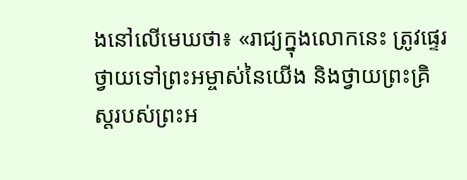ងនៅលើមេឃថា៖ «រាជ្យក្នុងលោកនេះ ត្រូវផ្ទេរថ្វាយទៅព្រះអម្ចាស់នៃយើង និងថ្វាយព្រះគ្រិស្តរបស់ព្រះអ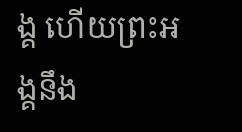ង្គ ហើយព្រះអង្គនឹង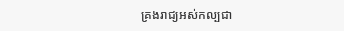គ្រងរាជ្យអស់កល្បជា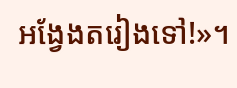អង្វែងតរៀងទៅ!»។